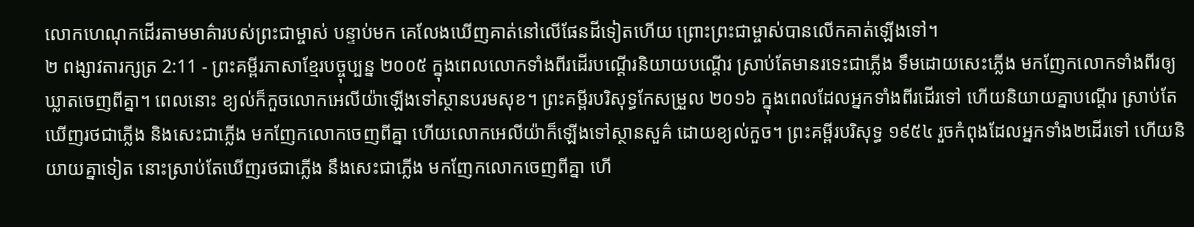លោកហេណុកដើរតាមមាគ៌ារបស់ព្រះជាម្ចាស់ បន្ទាប់មក គេលែងឃើញគាត់នៅលើផែនដីទៀតហើយ ព្រោះព្រះជាម្ចាស់បានលើកគាត់ឡើងទៅ។
២ ពង្សាវតារក្សត្រ 2:11 - ព្រះគម្ពីរភាសាខ្មែរបច្ចុប្បន្ន ២០០៥ ក្នុងពេលលោកទាំងពីរដើរបណ្ដើរនិយាយបណ្ដើរ ស្រាប់តែមានរទេះជាភ្លើង ទឹមដោយសេះភ្លើង មកញែកលោកទាំងពីរឲ្យឃ្លាតចេញពីគ្នា។ ពេលនោះ ខ្យល់ក៏កួចលោកអេលីយ៉ាឡើងទៅស្ថានបរមសុខ។ ព្រះគម្ពីរបរិសុទ្ធកែសម្រួល ២០១៦ ក្នុងពេលដែលអ្នកទាំងពីរដើរទៅ ហើយនិយាយគ្នាបណ្ដើរ ស្រាប់តែឃើញរថជាភ្លើង និងសេះជាភ្លើង មកញែកលោកចេញពីគ្នា ហើយលោកអេលីយ៉ាក៏ឡើងទៅស្ថានសួគ៌ ដោយខ្យល់កួច។ ព្រះគម្ពីរបរិសុទ្ធ ១៩៥៤ រួចកំពុងដែលអ្នកទាំង២ដើរទៅ ហើយនិយាយគ្នាទៀត នោះស្រាប់តែឃើញរថជាភ្លើង នឹងសេះជាភ្លើង មកញែកលោកចេញពីគ្នា ហើ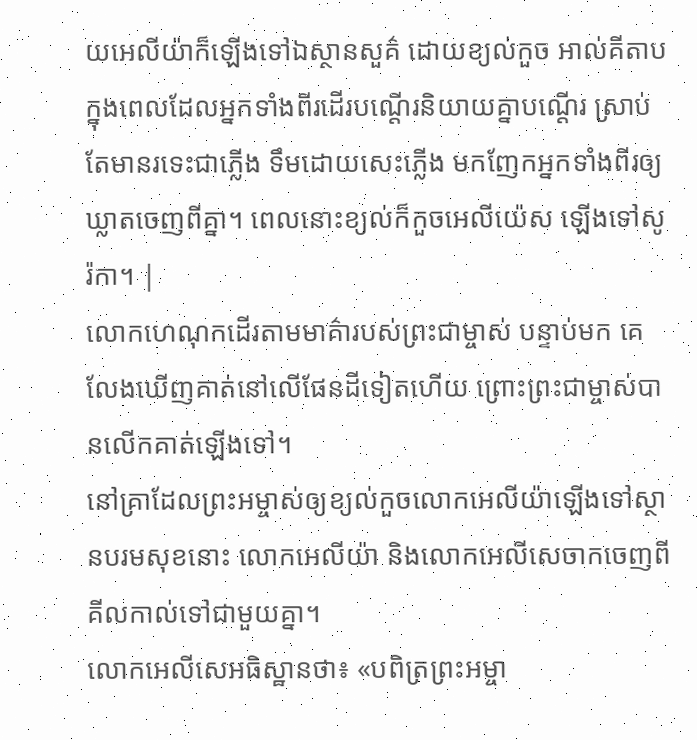យអេលីយ៉ាក៏ឡើងទៅឯស្ថានសួគ៌ ដោយខ្យល់កួច អាល់គីតាប ក្នុងពេលដែលអ្នកទាំងពីរដើរបណ្តើរនិយាយគ្នាបណ្តើរ ស្រាប់តែមានរទេះជាភ្លើង ទឹមដោយសេះភ្លើង មកញែកអ្នកទាំងពីរឲ្យឃ្លាតចេញពីគ្នា។ ពេលនោះខ្យល់ក៏កួចអេលីយ៉េស ឡើងទៅសូរ៉កា។ |
លោកហេណុកដើរតាមមាគ៌ារបស់ព្រះជាម្ចាស់ បន្ទាប់មក គេលែងឃើញគាត់នៅលើផែនដីទៀតហើយ ព្រោះព្រះជាម្ចាស់បានលើកគាត់ឡើងទៅ។
នៅគ្រាដែលព្រះអម្ចាស់ឲ្យខ្យល់កួចលោកអេលីយ៉ាឡើងទៅស្ថានបរមសុខនោះ លោកអេលីយ៉ា និងលោកអេលីសេចាកចេញពីគីលកាល់ទៅជាមួយគ្នា។
លោកអេលីសេអធិស្ឋានថា៖ «បពិត្រព្រះអម្ចា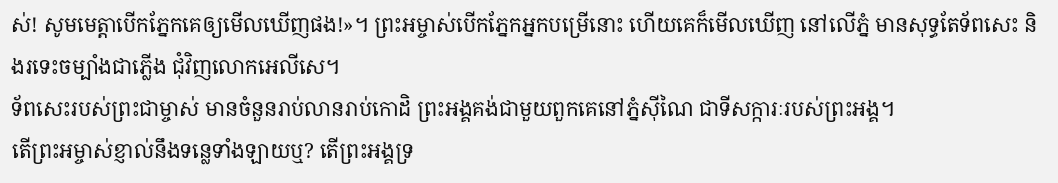ស់! សូមមេត្តាបើកភ្នែកគេឲ្យមើលឃើញផង!»។ ព្រះអម្ចាស់បើកភ្នែកអ្នកបម្រើនោះ ហើយគេក៏មើលឃើញ នៅលើភ្នំ មានសុទ្ធតែទ័ពសេះ និងរទេះចម្បាំងជាភ្លើង ជុំវិញលោកអេលីសេ។
ទ័ពសេះរបស់ព្រះជាម្ចាស់ មានចំនួនរាប់លានរាប់កោដិ ព្រះអង្គគង់ជាមួយពួកគេនៅភ្នំស៊ីណៃ ជាទីសក្ការៈរបស់ព្រះអង្គ។
តើព្រះអម្ចាស់ខ្ញាល់នឹងទន្លេទាំងឡាយឬ? តើព្រះអង្គទ្រ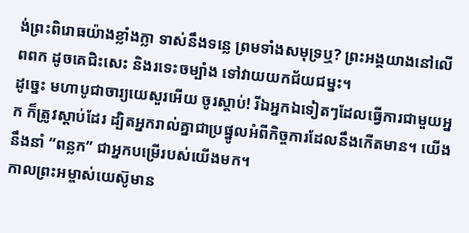ង់ព្រះពិរោធយ៉ាងខ្លាំងក្លា ទាស់នឹងទន្លេ ព្រមទាំងសមុទ្រឬ? ព្រះអង្គយាងនៅលើពពក ដូចគេជិះសេះ និងរទេះចម្បាំង ទៅវាយយកជ័យជម្នះ។
ដូច្នេះ មហាបូជាចារ្យយេសួរអើយ ចូរស្ដាប់! រីឯអ្នកឯទៀតៗដែលធ្វើការជាមួយអ្នក ក៏ត្រូវស្ដាប់ដែរ ដ្បិតអ្នករាល់គ្នាជាប្រផ្នូលអំពីកិច្ចការដែលនឹងកើតមាន។ យើងនឹងនាំ “ពន្លក” ជាអ្នកបម្រើរបស់យើងមក។
កាលព្រះអម្ចាស់យេស៊ូមាន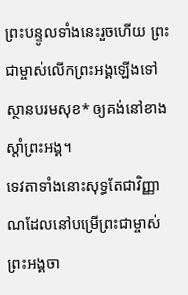ព្រះបន្ទូលទាំងនេះរួចហើយ ព្រះជាម្ចាស់លើកព្រះអង្គឡើងទៅស្ថានបរមសុខ* ឲ្យគង់នៅខាងស្ដាំព្រះអង្គ។
ទេវតាទាំងនោះសុទ្ធតែជាវិញ្ញាណដែលនៅបម្រើព្រះជាម្ចាស់ ព្រះអង្គចា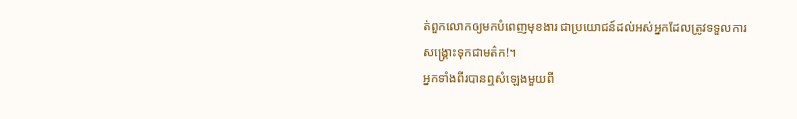ត់ពួកលោកឲ្យមកបំពេញមុខងារ ជាប្រយោជន៍ដល់អស់អ្នកដែលត្រូវទទួលការសង្គ្រោះទុកជាមត៌ក!។
អ្នកទាំងពីរបានឮសំឡេងមួយពី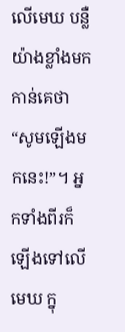លើមេឃ បន្លឺយ៉ាងខ្លាំងមកកាន់គេថា “សូមឡើងមកនេះ!”។ អ្នកទាំងពីរក៏ឡើងទៅលើមេឃ ក្នុ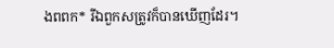ងពពក* រីឯពួកសត្រូវក៏បានឃើញដែរ។